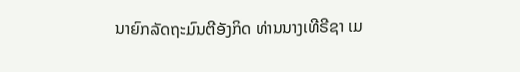ນາຍົກລັດຖະມົນຕີອັງກິດ ທ່ານນາງເທີຣີຊາ ເມ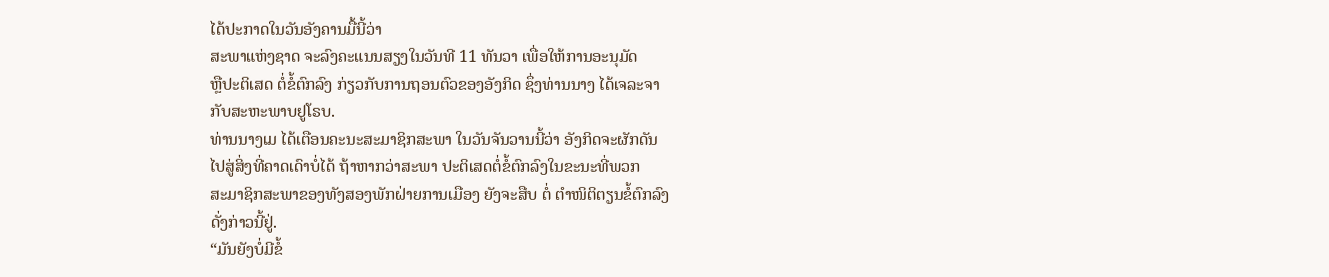ໄດ້ປະກາດໃນວັນອັງຄານມື້ນີ້ວ່າ
ສະພາແຫ່ງຊາດ ຈະລົງຄະແນນສຽງໃນວັນທີ 11 ທັນວາ ເພື່ອໃຫ້ການອະນຸມັດ
ຫຼືປະຕິເສດ ຕໍ່ຂໍ້ຕົກລົງ ກ່ຽວກັບການຖອນຕົວຂອງອັງກິດ ຊຶ່ງທ່ານນາງ ໄດ້ເຈລະຈາ
ກັບສະຫະພາບຢູໂຣບ.
ທ່ານນາງເມ ໄດ້ເຕືອນຄະນະສະມາຊິກສະພາ ໃນວັນຈັນວານນີ້ວ່າ ອັງກິດຈະຜັກດັນ
ໄປສູ່ສິ່ງທີ່ຄາດເດົາບໍ່ໄດ້ ຖ້າຫາກວ່າສະພາ ປະຕິເສດຕໍ່ຂໍ້ຕົກລົງໃນຂະນະທີ່ພວກ
ສະມາຊິກສະພາຂອງທັງສອງພັກຝ່າຍການເມືອງ ຍັງຈະສືບ ຕໍ່ ຕຳໜິຕິຕຽນຂໍ້ຕົກລົງ
ດັ່ງກ່າວນີ້ຢູ່.
“ມັນຍັງບໍ່ມີຂໍ້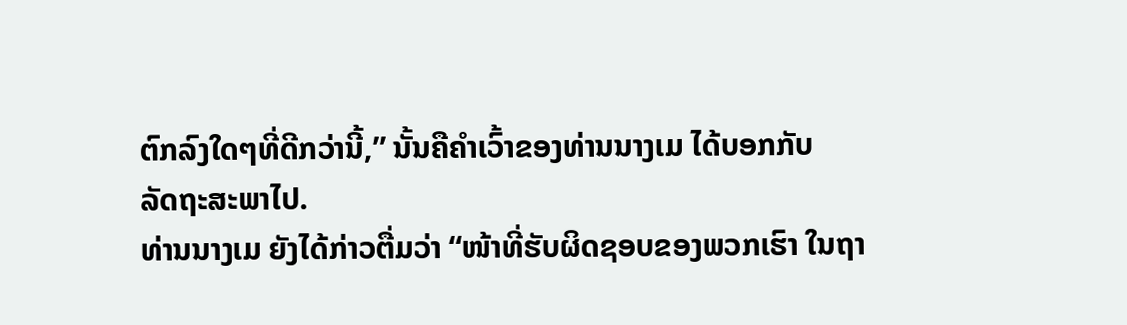ຕົກລົງໃດໆທີ່ດີກວ່ານີ້,” ນັ້ນຄືຄຳເວົ້າຂອງທ່ານນາງເມ ໄດ້ບອກກັບ
ລັດຖະສະພາໄປ.
ທ່ານນາງເມ ຍັງໄດ້ກ່າວຕື່ມວ່າ “ໜ້າທີ່ຮັບຜິດຊອບຂອງພວກເຮົາ ໃນຖາ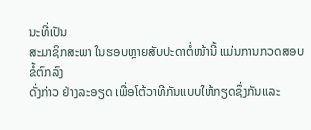ນະທີ່ເປັນ
ສະມາຊິກສະພາ ໃນຮອບຫຼາຍສັບປະດາຕໍ່ໜ້ານີ້ ແມ່ນການກວດສອບ ຂໍ້ຕົກລົງ
ດັ່ງກ່າວ ຢ່າງລະອຽດ ເພື່ອໂຕ້ວາທີກັນແບບໃຫ້ກຽດຊຶ່ງກັນແລະ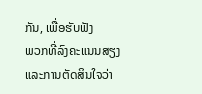ກັນ, ເພື່ອຮັບຟັງ
ພວກທີ່ລົງຄະແນນສຽງ ແລະການຕັດສິນໃຈວ່າ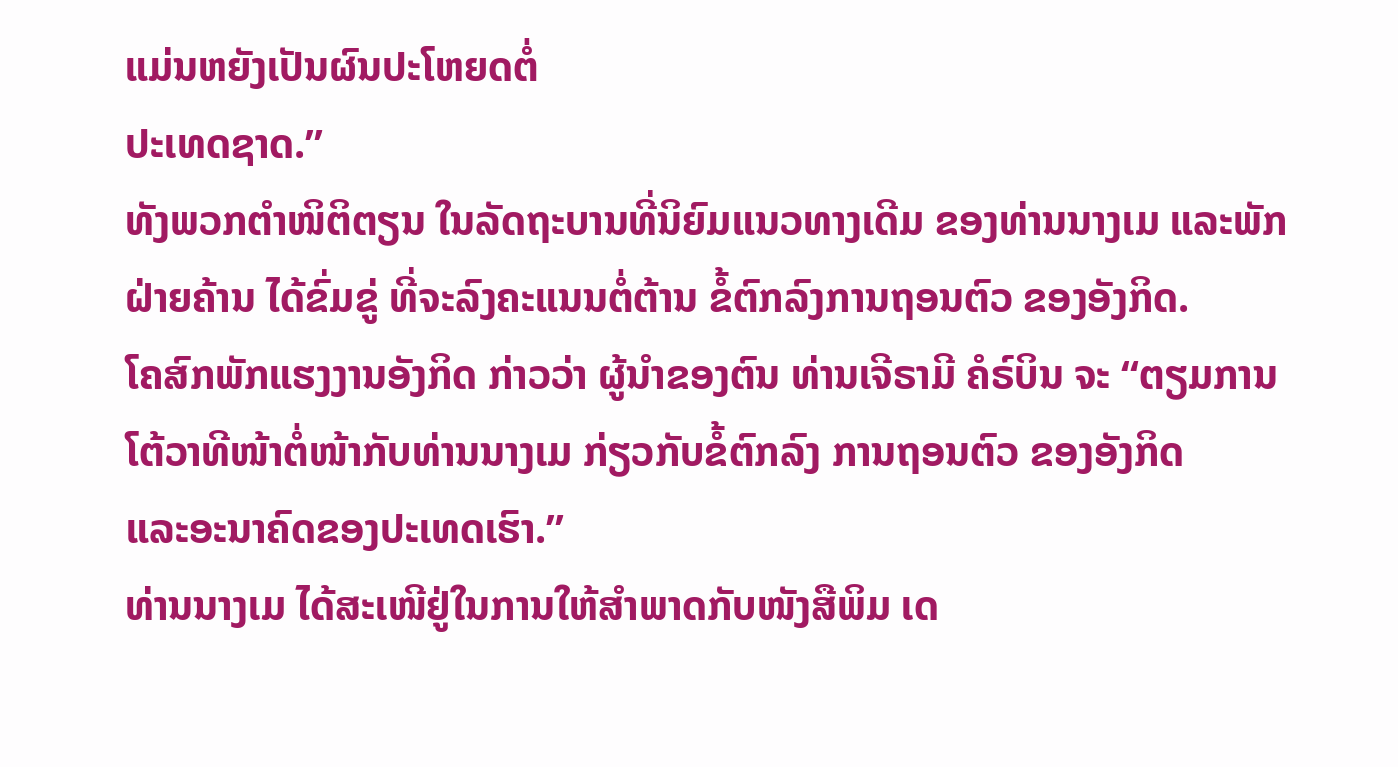ແມ່ນຫຍັງເປັນຜົນປະໂຫຍດຕໍ່
ປະເທດຊາດ.”
ທັງພວກຕຳໜິຕິຕຽນ ໃນລັດຖະບານທີ່ນິຍົມແນວທາງເດີມ ຂອງທ່ານນາງເມ ແລະພັກ
ຝ່າຍຄ້ານ ໄດ້ຂົ່ມຂູ່ ທີ່ຈະລົງຄະແນນຕໍ່ຕ້ານ ຂໍ້ຕົກລົງການຖອນຕົວ ຂອງອັງກິດ.
ໂຄສົກພັກແຮງງານອັງກິດ ກ່າວວ່າ ຜູ້ນຳຂອງຕົນ ທ່ານເຈີຣາມີ ຄໍຣ໌ບິນ ຈະ “ຕຽມການ
ໂຕ້ວາທີໜ້າຕໍ່ໜ້າກັບທ່ານນາງເມ ກ່ຽວກັບຂໍ້ຕົກລົງ ການຖອນຕົວ ຂອງອັງກິດ
ແລະອະນາຄົດຂອງປະເທດເຮົາ.”
ທ່ານນາງເມ ໄດ້ສະເໜີຢູ່ໃນການໃຫ້ສຳພາດກັບໜັງສືພິມ ເດ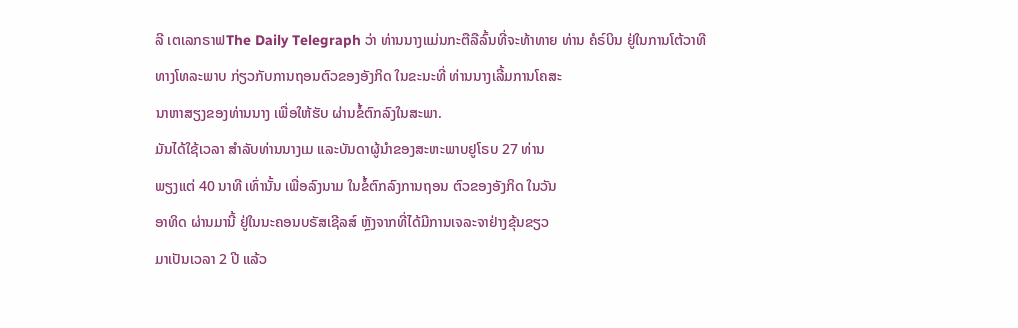ລີ ເຕເລກຣາຟThe Daily Telegraph ວ່າ ທ່ານນາງແມ່ນກະຕືລືລົ້ນທີ່ຈະທ້າທາຍ ທ່ານ ຄໍຣ໌ບິນ ຢູ່ໃນການໂຕ້ວາທີ
ທາງໂທລະພາບ ກ່ຽວກັບການຖອນຕົວຂອງອັງກິດ ໃນຂະນະທີ່ ທ່ານນາງເລີ້ມການໂຄສະ
ນາຫາສຽງຂອງທ່ານນາງ ເພື່ອໃຫ້ຮັບ ຜ່ານຂໍ້ຕົກລົງໃນສະພາ.
ມັນໄດ້ໃຊ້ເວລາ ສຳລັບທ່ານນາງເມ ແລະບັນດາຜູ້ນຳຂອງສະຫະພາບຢູໂຣບ 27 ທ່ານ
ພຽງແຕ່ 40 ນາທີ ເທົ່ານັ້ນ ເພື່ອລົງນາມ ໃນຂໍ້ຕົກລົງການຖອນ ຕົວຂອງອັງກິດ ໃນວັນ
ອາທິດ ຜ່ານມານີ້ ຢູ່ໃນນະຄອນບຣັສເຊີລສ໌ ຫຼັງຈາກທີ່ໄດ້ມີການເຈລະຈາຢ່າງຂຸ້ນຂຽວ
ມາເປັນເວລາ 2 ປີ ແລ້ວ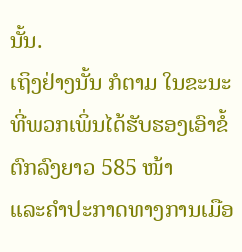ນັ້ນ.
ເຖິງຢ່າງນັ້ນ ກໍຕາມ ໃນຂະນະທີ່ພວກເພິ່ນໄດ້ຮັບຮອງເອົາຂໍ້ຕົກລົງຍາວ 585 ໜ້າ
ແລະຄຳປະກາດທາງການເມືອ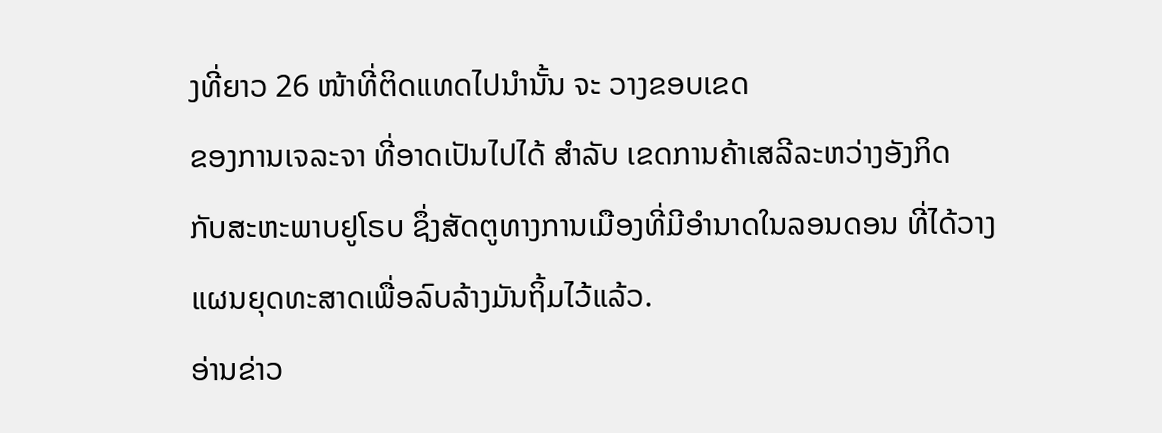ງທີ່ຍາວ 26 ໜ້າທີ່ຕິດແທດໄປນຳນັ້ນ ຈະ ວາງຂອບເຂດ
ຂອງການເຈລະຈາ ທີ່ອາດເປັນໄປໄດ້ ສຳລັບ ເຂດການຄ້າເສລີລະຫວ່າງອັງກິດ
ກັບສະຫະພາບຢູໂຣບ ຊຶ່ງສັດຕູທາງການເມືອງທີ່ມີອຳນາດໃນລອນດອນ ທີ່ໄດ້ວາງ
ແຜນຍຸດທະສາດເພື່ອລົບລ້າງມັນຖິ້ມໄວ້ແລ້ວ.
ອ່ານຂ່າວ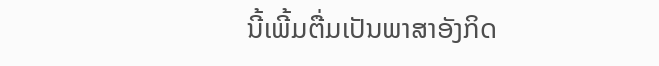ນີ້ເພີ້ມຕື່ມເປັນພາສາອັງກິດ